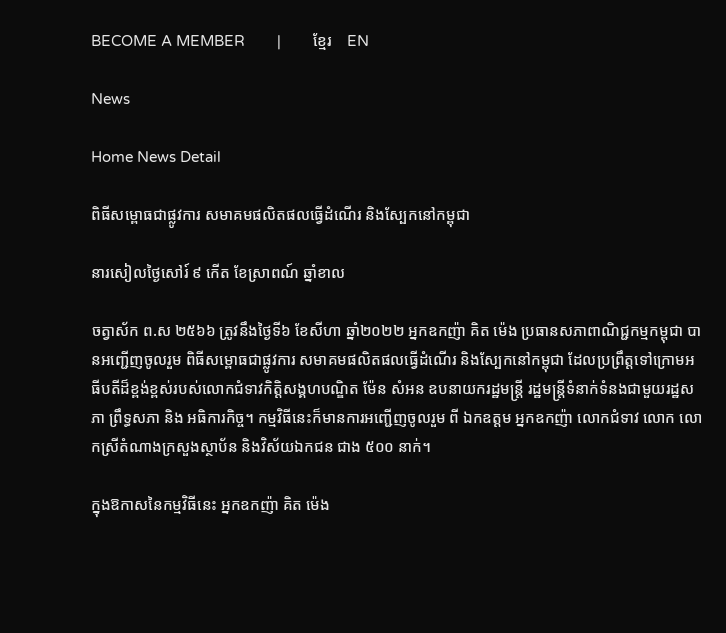BECOME A MEMBER        |        ខ្មែរ    EN

News

Home News Detail

ពិធីសម្ពោធជាផ្លូវការ សមាគមផលិតផលធ្វើដំណើរ និងស្បែកនៅកម្ពុជា

នារសៀលថ្ងៃសៅរ៍ ៩ កើត ខែស្រាពណ៍ ឆ្នាំខាល

ចត្វាស័ក ព.ស ២៥៦៦ ត្រូវនឹងថ្ងៃទី៦ ខែសីហា ឆ្នាំ២០២២ អ្នកឧកញ៉ា គិត ម៉េង ប្រធានសភាពាណិជ្ជកម្មកម្ពុជា បានអញ្ជើញចូលរួម ពិធីសម្ពោធជាផ្លូវការ សមាគមផលិតផលធ្វើដំណើរ និងស្បែកនៅកម្ពុជា ដែលប្រព្រឹត្តទៅក្រោមអធីបតីដ៏ខ្ពង់ខ្ពស់របស់លោកជំទាវកិត្តិសង្គហបណ្ឌិត ម៉ែន សំអន ឧបនាយករដ្ឋមន្ត្រី រដ្ឋមន្ត្រីទំនាក់ទំនងជាមួយរដ្ឋសភា ព្រឹទ្ធសភា និង អធិការកិច្ច។ កម្មវិធីនេះក៏មានការអញ្ជើញចូលរួម ពី ឯកឧត្តម អ្នកឧកញ៉ា លោកជំទាវ លោក លោកស្រីតំណាងក្រសួងស្ថាប័ន និងវិស័យឯកជន ជាង ៥០០ នាក់។

ក្នុងឱកាសនៃកម្មវិធីនេះ អ្នកឧកញ៉ា គិត ម៉េង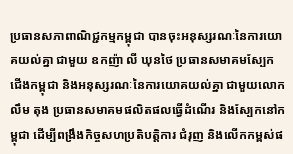ប្រធានសភាពាណិជ្ជកម្មកម្ពុជា បានចុះអនុស្សរណៈនៃការយោគយល់គ្នា ជាមួយ ឧកញ៉ា លី ឃុនថៃ ប្រធានសមាគមស្បែកជើងកម្ពុជា និងអនុស្សរណៈនៃការយោគយល់គ្នា ជាមួយលោក លឹម តុង ប្រធានសមាគមផលិតផលធ្វើដំណើរ និងស្បែកនៅកម្ពុជា ដើម្បីពង្រឹងកិច្ចសហប្រតិបត្តិការ ជំរុញ និងលើកកម្ពស់ផ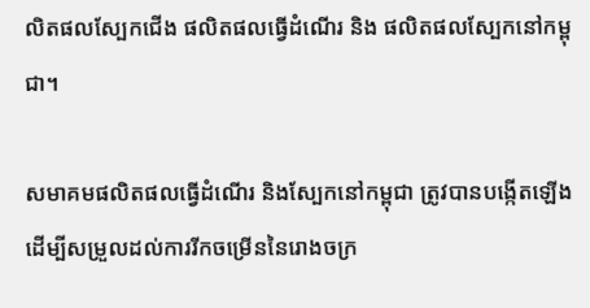លិតផលស្បែកជើង ផលិតផលធ្វើដំណើរ និង ផលិតផលស្បែកនៅកម្ពុជា។

សមាគមផលិតផលធ្វើដំណើរ និងស្បែកនៅកម្ពុជា ត្រូវបានបង្កើតឡើង ដើម្បីសម្រួលដល់ការរីកចម្រើននៃរោងចក្រ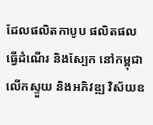ដែលផលិតកាបូប ផលិតផលធ្វើដំណើរ និងស្បែក នៅកម្ពុជា លើកស្ទួយ និងអភិវឌ្ឍ វិស័យឧ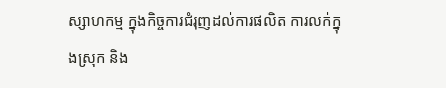ស្សាហកម្ម ក្នុងកិច្ចការជំរុញដល់ការផលិត ការលក់ក្នុងស្រុក និង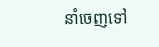នាំចេញទៅ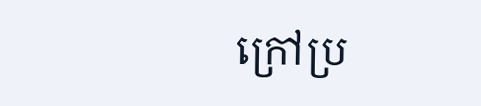ក្រៅប្រ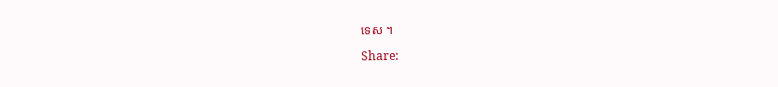ទេស ។

Share: